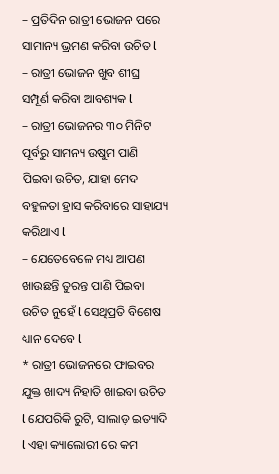– ପ୍ରତିଦିନ ରାତ୍ରୀ ଭୋଜନ ପରେ ସାମାନ୍ୟ ଭ୍ରମଣ କରିବା ଉଚିତ l
– ରାତ୍ରୀ ଭୋଜନ ଖୁବ ଶୀଘ୍ର ସମ୍ପୂର୍ଣ କରିବା ଆବଶ୍ୟକ l
– ରାତ୍ରୀ ଭୋଜନର ୩୦ ମିନିଟ ପୂର୍ବରୁ ସାମନ୍ୟ ଉଷୁମ ପାଣି ପିଇବା ଉଚିତ, ଯାହା ମେଦ ବହୁଳତା ହ୍ରାସ କରିବାରେ ସାହାଯ୍ୟ କରିଥାଏ l
– ଯେତେବେଳେ ମଧ୍ୟ ଆପଣ ଖାଉଛନ୍ତି ତୁରନ୍ତ ପାଣି ପିଇବା ଉଚିତ ନୁହେଁ l ସେଥିପ୍ରତି ବିଶେଷ ଧ୍ୟାନ ଦେବେ l
* ରାତ୍ରୀ ଭୋଜନରେ ଫାଇବର ଯୁକ୍ତ ଖାଦ୍ୟ ନିହାତି ଖାଇବା ଉଚିତ l ଯେପରିକି ରୁଟି, ସାଲାଡ଼ ଇତ୍ୟାଦି l ଏହା କ୍ୟାଲୋରୀ ରେ କମ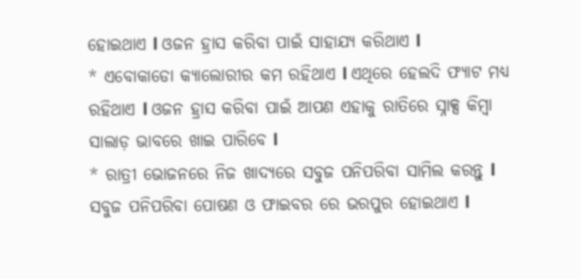ହୋଇଥାଏ l ଓଜନ ହ୍ରାସ କରିବା ପାଇଁ ସାହାଯ୍ୟ କରିଥାଏ l
* ଏବୋକାଡୋ କ୍ୟାଲୋରୀର କମ ରହିଥାଏ l ଏଥିରେ ହେଲଦି ଫ୍ୟାଟ ମଧ୍ୟ ରହିଥାଏ l ଓଜନ ହ୍ରାସ କରିବା ପାଇଁ ଆପଣ ଏହାକୁ ରାତିରେ ସ୍ନାକ୍ସ କିମ୍ବା ସାଲାଡ଼ ଭାବରେ ଖାଇ ପାରିବେ l
* ରାତ୍ରୀ ଭୋଜନରେ ନିଜ ଖାଦ୍ୟରେ ସବୁଜ ପନିପରିବା ସାମିଲ କରନ୍ତୁ l ସବୁଜ ପନିପରିବା ପୋଷଣ ଓ ଫାଇବର ରେ ଭରପୁର ହୋଇଥାଏ l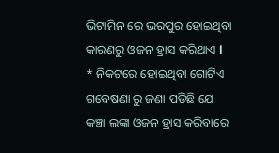ଭିଟାମିନ ରେ ଭରପୁର ହୋଇଥିବା କାରଣରୁ ଓଜନ ହ୍ରାସ କରିଥାଏ l
* ନିକଟରେ ହୋଇଥିବା ଗୋଟିଏ ଗବେଷଣା ରୁ ଜଣା ପଡିଛି ଯେ କଞ୍ଚା ଲଙ୍କା ଓଜନ ହ୍ରାସ କରିବାରେ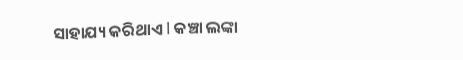ସାହାଯ୍ୟ କରିଥାଏ l କଞ୍ଚା ଲଙ୍କା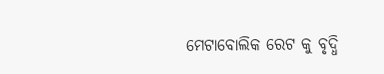ମେଟାବୋଲିକ ରେଟ କୁ ବୃଦ୍ଧି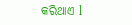କରିଥାଏ l